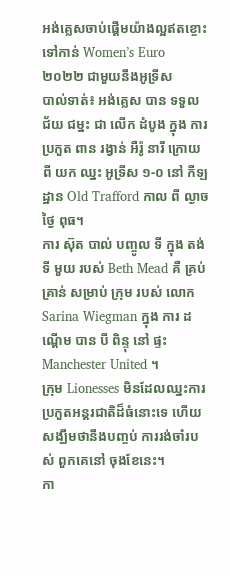អង់គ្លេសចាប់ផ្តើមយ៉ាងល្អឥតខ្ចោះទៅកាន់ Women’s Euro ២០២២ ជាមួយនឹងអូទ្រីស
បាល់ទាត់៖ អង់គ្លេស បាន ទទួល ជ័យ ជម្នះ ជា លើក ដំបូង ក្នុង ការ ប្រកួត ពាន រង្វាន់ អឺរ៉ូ នារី ក្រោយ ពី យក ឈ្នះ អូទ្រីស ១-០ នៅ កីឡដ្ឋាន Old Trafford កាល ពី ល្ងាច ថ្ងៃ ពុធ។
ការ ស៊ុត បាល់ បញ្ចូល ទី ក្នុង តង់ ទី មួយ របស់ Beth Mead គឺ គ្រប់ គ្រាន់ សម្រាប់ ក្រុម របស់ លោក Sarina Wiegman ក្នុង ការ ដណ្តើម បាន បី ពិន្ទុ នៅ ផ្ទះ Manchester United ។
ក្រុម Lionesses មិនដែលឈ្នះការប្រកួតអន្តរជាតិដ៏ធំនោះទេ ហើយសង្ឃឹមថានឹងបញ្ចប់ ការរង់ចាំរបស់ ពួកគេនៅ ចុងខែនេះ។
កា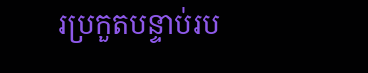រប្រកួតបន្ទាប់រប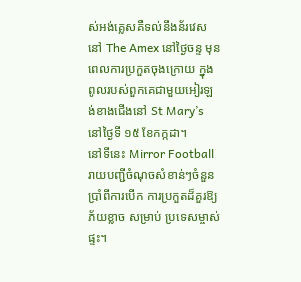ស់អង់គ្លេសគឺទល់នឹងន័រវេសនៅ The Amex នៅថ្ងៃចន្ទ មុនពេលការប្រកួតចុងក្រោយ ក្នុងពូលរបស់ពួកគេជាមួយអៀរឡង់ខាងជើងនៅ St Mary’s នៅថ្ងៃទី ១៥ ខែកក្កដា។
នៅទីនេះ Mirror Football រាយបញ្ជីចំណុចសំខាន់ៗចំនួនប្រាំពីការបើក ការប្រកួតដ៏គួរឱ្យភ័យខ្លាច សម្រាប់ ប្រទេសម្ចាស់ផ្ទះ។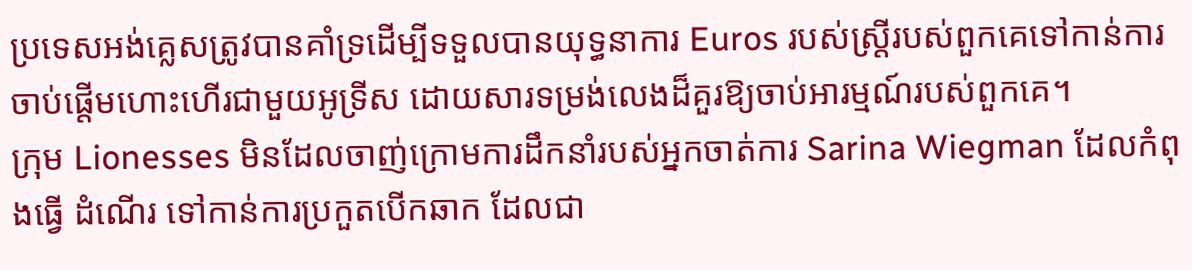ប្រទេសអង់គ្លេសត្រូវបានគាំទ្រដើម្បីទទួលបានយុទ្ធនាការ Euros របស់ស្ត្រីរបស់ពួកគេទៅកាន់ការ ចាប់ផ្តើមហោះហើរជាមួយអូទ្រីស ដោយសារទម្រង់លេងដ៏គួរឱ្យចាប់អារម្មណ៍របស់ពួកគេ។
ក្រុម Lionesses មិនដែលចាញ់ក្រោមការដឹកនាំរបស់អ្នកចាត់ការ Sarina Wiegman ដែលកំពុងធ្វើ ដំណើរ ទៅកាន់ការប្រកួតបើកឆាក ដែលជា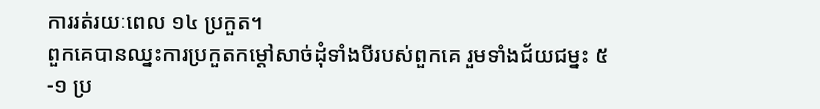ការរត់រយៈពេល ១៤ ប្រកួត។
ពួកគេបានឈ្នះការប្រកួតកម្ដៅសាច់ដុំទាំងបីរបស់ពួកគេ រួមទាំងជ័យជម្នះ ៥-១ ប្រ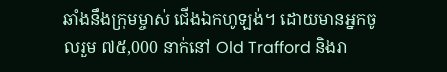ឆាំងនឹងក្រុមម្ចាស់ ជើងឯកហូឡង់។ ដោយមានអ្នកចូលរួម ៧៥,000 នាក់នៅ Old Trafford និងរា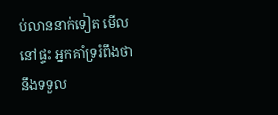ប់លាននាក់ទៀត មើលនៅផ្ទះ អ្នកគាំទ្ររំពឹងថានឹងទទួល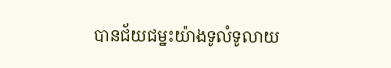បានជ័យជម្នះយ៉ាងទូលំទូលាយ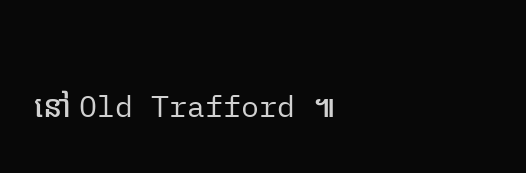នៅ Old Trafford ៕